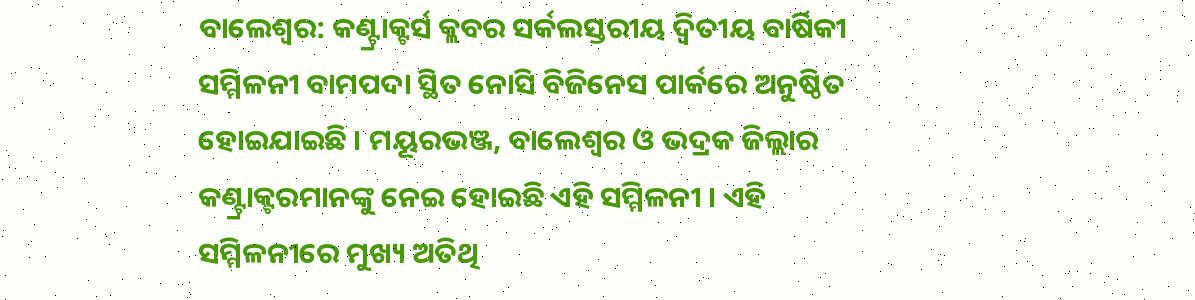ବାଲେଶ୍ବର: କଣ୍ଟ୍ରାକ୍ଟର୍ସ କ୍ଲବର ସର୍କଲସ୍ତରୀୟ ଦ୍ଵିତୀୟ ବାର୍ଷିକୀ ସମ୍ମିଳନୀ ବାମପଦା ସ୍ଥିତ ନୋସି ବିଜିନେସ ପାର୍କରେ ଅନୁଷ୍ଠିତ ହୋଇଯାଇଛି । ମୟୂରଭଞ୍ଜ, ବାଲେଶ୍ବର ଓ ଭଦ୍ରକ ଜିଲ୍ଲାର କଣ୍ଟ୍ରାକ୍ଟରମାନଙ୍କୁ ନେଇ ହୋଇଛି ଏହି ସମ୍ମିଳନୀ । ଏହି ସମ୍ମିଳନୀରେ ମୁଖ୍ୟ ଅତିଥି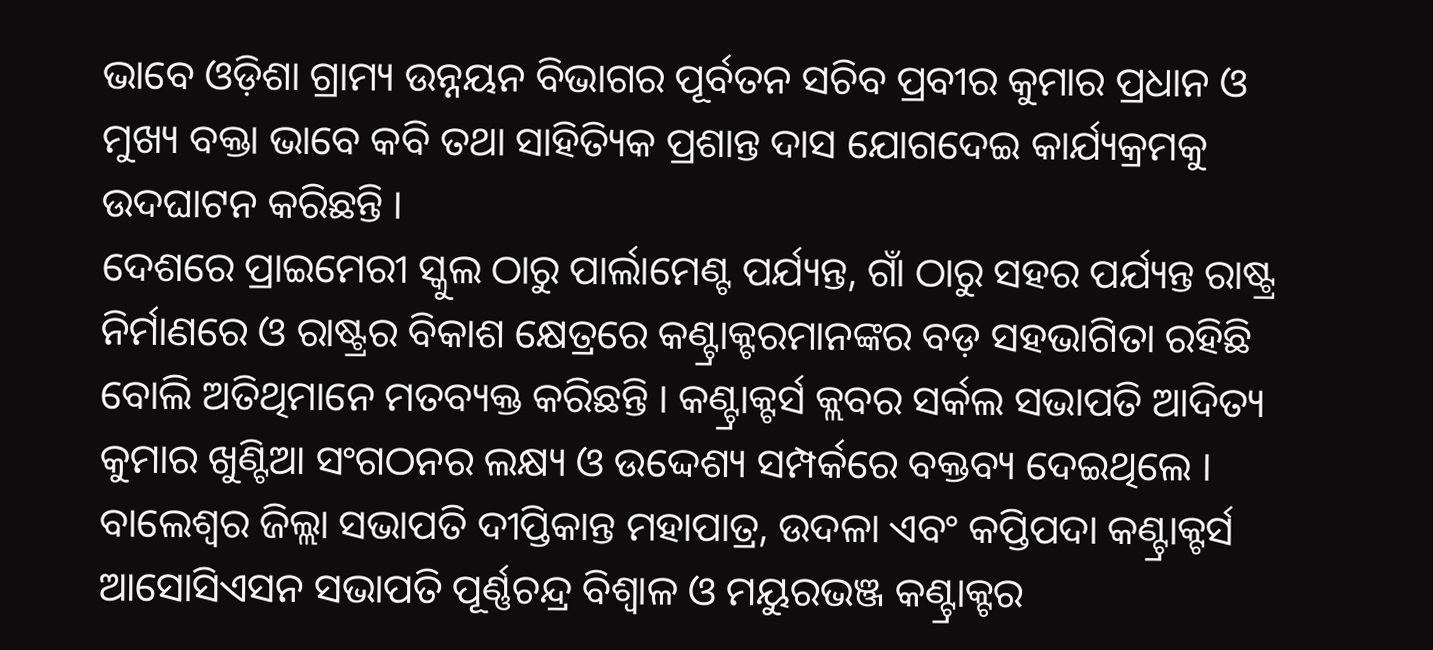ଭାବେ ଓଡ଼ିଶା ଗ୍ରାମ୍ୟ ଉନ୍ନୟନ ବିଭାଗର ପୂର୍ବତନ ସଚିବ ପ୍ରବୀର କୁମାର ପ୍ରଧାନ ଓ ମୁଖ୍ୟ ବକ୍ତା ଭାବେ କବି ତଥା ସାହିତ୍ୟିକ ପ୍ରଶାନ୍ତ ଦାସ ଯୋଗଦେଇ କାର୍ଯ୍ୟକ୍ରମକୁ ଉଦଘାଟନ କରିଛନ୍ତି ।
ଦେଶରେ ପ୍ରାଇମେରୀ ସ୍କୁଲ ଠାରୁ ପାର୍ଲାମେଣ୍ଟ ପର୍ଯ୍ୟନ୍ତ, ଗାଁ ଠାରୁ ସହର ପର୍ଯ୍ୟନ୍ତ ରାଷ୍ଟ୍ର ନିର୍ମାଣରେ ଓ ରାଷ୍ଟ୍ରର ବିକାଶ କ୍ଷେତ୍ରରେ କଣ୍ଟ୍ରାକ୍ଟରମାନଙ୍କର ବଡ଼ ସହଭାଗିତା ରହିଛି ବୋଲି ଅତିଥିମାନେ ମତବ୍ୟକ୍ତ କରିଛନ୍ତି । କଣ୍ଟ୍ରାକ୍ଟର୍ସ କ୍ଲବର ସର୍କଲ ସଭାପତି ଆଦିତ୍ୟ କୁମାର ଖୁଣ୍ଟିଆ ସଂଗଠନର ଲକ୍ଷ୍ୟ ଓ ଉଦ୍ଦେଶ୍ୟ ସମ୍ପର୍କରେ ବକ୍ତବ୍ୟ ଦେଇଥିଲେ ।
ବାଲେଶ୍ବର ଜିଲ୍ଲା ସଭାପତି ଦୀପ୍ତିକାନ୍ତ ମହାପାତ୍ର, ଉଦଳା ଏବଂ କପ୍ତିପଦା କଣ୍ଟ୍ରାକ୍ଟର୍ସ ଆସୋସିଏସନ ସଭାପତି ପୂର୍ଣ୍ଣଚନ୍ଦ୍ର ବିଶ୍ବାଳ ଓ ମୟୁରଭଞ୍ଜ କଣ୍ଟ୍ରାକ୍ଟର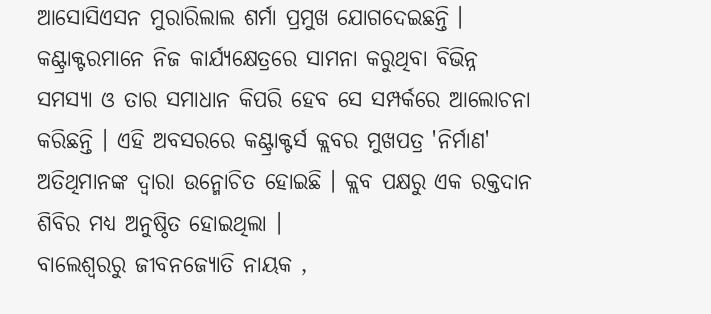ଆସୋସିଏସନ ମୁରାରିଲାଲ ଶର୍ମା ପ୍ରମୁଖ ଯୋଗଦେଇଛନ୍ତି । କଣ୍ଟ୍ରାକ୍ଟରମାନେ ନିଜ କାର୍ଯ୍ୟକ୍ଷେତ୍ରରେ ସାମନା କରୁଥିବା ବିଭିନ୍ନ ସମସ୍ୟା ଓ ତାର ସମାଧାନ କିପରି ହେବ ସେ ସମ୍ପର୍କରେ ଆଲୋଚନା କରିଛନ୍ତି । ଏହି ଅବସରରେ କଣ୍ଟ୍ରାକ୍ଟର୍ସ କ୍ଲବର ମୁଖପତ୍ର 'ନିର୍ମାଣ' ଅତିଥିମାନଙ୍କ ଦ୍ବାରା ଉନ୍ମୋଚିତ ହୋଇଛି । କ୍ଲବ ପକ୍ଷରୁ ଏକ ରକ୍ତଦାନ ଶିବିର ମଧ୍ୟ ଅନୁଷ୍ଠିତ ହୋଇଥିଲା ।
ବାଲେଶ୍ବରରୁ ଜୀବନଜ୍ୟୋତି ନାୟକ ,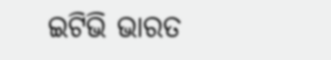ଇଟିଭି ଭାରତ